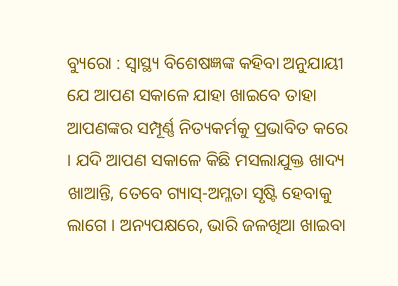ବ୍ୟୁରୋ : ସ୍ୱାସ୍ଥ୍ୟ ବିଶେଷଜ୍ଞଙ୍କ କହିବା ଅନୁଯାୟୀ ଯେ ଆପଣ ସକାଳେ ଯାହା ଖାଇବେ ତାହା ଆପଣଙ୍କର ସମ୍ପୂର୍ଣ୍ଣ ନିତ୍ୟକର୍ମକୁ ପ୍ରଭାବିତ କରେ । ଯଦି ଆପଣ ସକାଳେ କିଛି ମସଲାଯୁକ୍ତ ଖାଦ୍ୟ ଖାଆନ୍ତି, ତେବେ ଗ୍ୟାସ୍-ଅମ୍ଳତା ସୃଷ୍ଟି ହେବାକୁ ଲାଗେ । ଅନ୍ୟପକ୍ଷରେ, ଭାରି ଜଳଖିଆ ଖାଇବା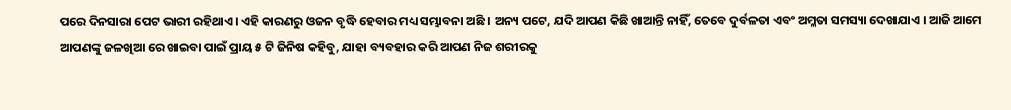ପରେ ଦିନସାରା ପେଟ ଭାରୀ ରହିଥାଏ । ଏହି କାରଣରୁ ଓଜନ ବୃଦ୍ଧି ହେବାର ମଧ୍ୟ ସମ୍ଭାବନା ଅଛି । ଅନ୍ୟ ପଟେ, ଯଦି ଆପଣ କିଛି ଖାଆନ୍ତି ନାହିଁ, ତେବେ ଦୁର୍ବଳତା ଏବଂ ଅମ୍ଳତା ସମସ୍ୟା ଦେଖାଯାଏ । ଆଜି ଆମେ ଆପଣଙ୍କୁ ଜଳଖିଆ ରେ ଖାଇବା ପାଇଁ ପ୍ରାୟ ୫ ଟି ଜିନିଷ କହିବୁ, ଯାହା ବ୍ୟବହାର କରି ଆପଣ ନିଜ ଶରୀରକୁ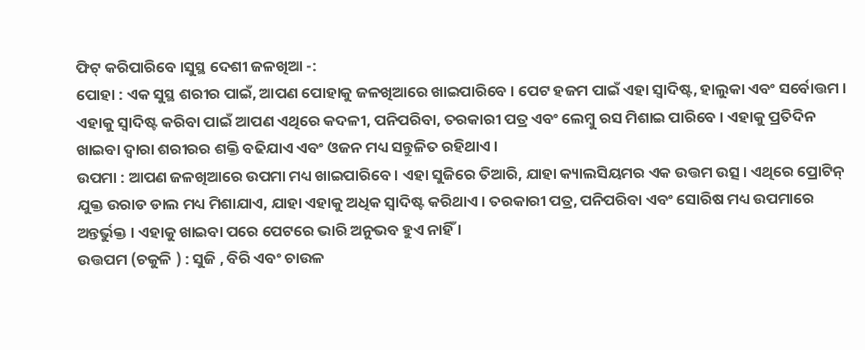ଫିଟ୍ କରିପାରିବେ ।ସୁସ୍ଥ ଦେଶୀ ଜଳଖିଆ -:
ପୋହା : ଏକ ସୁସ୍ଥ ଶରୀର ପାଇଁ, ଆପଣ ପୋହାକୁ ଜଳଖିଆରେ ଖାଇପାରିବେ । ପେଟ ହଜମ ପାଇଁ ଏହା ସ୍ୱାଦିଷ୍ଟ, ହାଲୁକା ଏବଂ ସର୍ବୋତ୍ତମ । ଏହାକୁ ସ୍ୱାଦିଷ୍ଟ କରିବା ପାଇଁ ଆପଣ ଏଥିରେ କଦଳୀ, ପନିପରିବା, ତରକାରୀ ପତ୍ର ଏବଂ ଲେମ୍ବୁ ରସ ମିଶାଇ ପାରିବେ । ଏହାକୁ ପ୍ରତିଦିନ ଖାଇବା ଦ୍ୱାରା ଶରୀରର ଶକ୍ତି ବଢିଯାଏ ଏବଂ ଓଜନ ମଧ୍ୟ ସନ୍ତୁଳିତ ରହିଥାଏ ।
ଉପମା : ଆପଣ ଜଳଖିଆରେ ଉପମା ମଧ୍ୟ ଖାଇପାରିବେ । ଏହା ସୁଜିରେ ତିଆରି, ଯାହା କ୍ୟାଲସିୟମର ଏକ ଉତ୍ତମ ଉତ୍ସ । ଏଥିରେ ପ୍ରୋଟିନ୍ ଯୁକ୍ତ ଉରାଡ ଡାଲ ମଧ୍ୟ ମିଶାଯାଏ, ଯାହା ଏହାକୁ ଅଧିକ ସ୍ୱାଦିଷ୍ଟ କରିଥାଏ । ତରକାରୀ ପତ୍ର, ପନିପରିବା ଏବଂ ସୋରିଷ ମଧ୍ୟ ଉପମାରେ ଅନ୍ତର୍ଭୁକ୍ତ । ଏହାକୁ ଖାଇବା ପରେ ପେଟରେ ଭାରି ଅନୁଭବ ହୁଏ ନାହିଁ ।
ଉତ୍ତପମ (ଚକୁଳି ) : ସୁଜି , ବିରି ଏବଂ ଚାଉଳ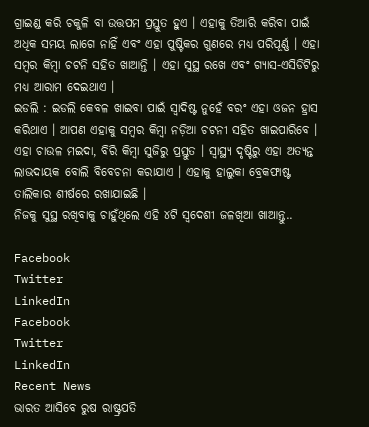ଗ୍ରାଇଣ୍ଡ କରି ଚକୁଳି ବା ଉତ୍ତପମ ପ୍ରସ୍ତୁତ ହୁଏ । ଏହାକୁ ତିଆରି କରିବା ପାଇଁ ଅଧିକ ସମୟ ଲାଗେ ନାହିଁ ଏବଂ ଏହା ପୁଷ୍ଟିକର ଗୁଣରେ ମଧ୍ୟ ପରିପୂର୍ଣ୍ଣ । ଏହା ସମ୍ବର କିମ୍ବା ଚଟନି ସହିତ ଖାଆନ୍ତି । ଏହା ସୁସ୍ଥ ରଖେ ଏବଂ ଗ୍ୟାସ-ଏସିଡିଟିରୁ ମଧ୍ୟ ଆରାମ ଦେଇଥାଏ ।
ଇଡଲି : ଇଡଲି କେବଳ ଖାଇବା ପାଇଁ ସ୍ୱାଦିଷ୍ଟ ନୁହେଁ ବରଂ ଏହା ଓଜନ ହ୍ରାସ କରିଥାଏ । ଆପଣ ଏହାକୁ ସମ୍ବର କିମ୍ବା ନଡ଼ିଆ ଚଟନୀ ସହିତ ଖାଇପାରିବେ । ଏହା ଚାଉଳ ମଇଦା, ବିରି କିମ୍ବା ସୁଜିରୁ ପ୍ରସ୍ତୁତ । ସ୍ୱାସ୍ଥ୍ୟ ଦୃଷ୍ଟିରୁ ଏହା ଅତ୍ୟନ୍ତ ଲାଭଦାୟକ ବୋଲି ବିବେଚନା କରାଯାଏ । ଏହାକୁ ହାଲୁକା ବ୍ରେକଫାଷ୍ଟ ତାଲିକାର ଶୀର୍ଷରେ ରଖାଯାଇଛି ।
ନିଜକୁ ସୁସ୍ଥ ରଖିବାକୁ ଚାହୁଁଥିଲେ ଏହି ୪ଟି ସ୍ୱଦେଶୀ ଜଳଖିଆ ଖାଆନ୍ତୁ..

Facebook
Twitter
LinkedIn
Facebook
Twitter
LinkedIn
Recent News
ଭାରତ ଆସିବେ ରୁଷ ରାଷ୍ଟ୍ରପତି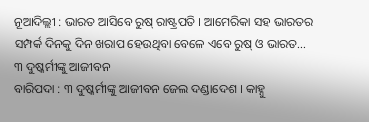ନୂଆଦିଲ୍ଲୀ : ଭାରତ ଆସିବେ ରୁଷ୍ ରାଷ୍ଟ୍ରପତି । ଆମେରିକା ସହ ଭାରତର ସମ୍ପର୍କ ଦିନକୁ ଦିନ ଖରାପ ହେଉଥିବା ବେଳେ ଏବେ ରୁଷ୍ ଓ ଭାରତ...
୩ ଦୁଷ୍କର୍ମୀଙ୍କୁ ଆଜୀବନ
ବାରିପଦା : ୩ ଦୁଷ୍କର୍ମୀଙ୍କୁ ଆଜୀବନ ଜେଲ ଦଣ୍ଡାଦେଶ । କାହ୍ନୁ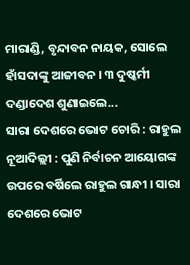ମାରାଣ୍ଡି, ବୃନ୍ଦାବନ ନାୟକ, ସୋଲେ ହାଁସଦାଙ୍କୁ ଆଜୀବନ । ୩ ଦୁଷ୍କର୍ମୀ ଦଣ୍ଡାଦେଶ ଶୁଣାଇଲେ...
ସାରା ଦେଶରେ ଭୋଟ ଚୋରି : ରାହୁଲ
ନୂଆଦିଲ୍ଲୀ : ପୁଣି ନିର୍ବାଚନ ଆୟୋଗଙ୍କ ଉପରେ ବର୍ଷିଲେ ରାହୁଲ ଗାନ୍ଧୀ । ସାରା ଦେଶରେ ଭୋଟ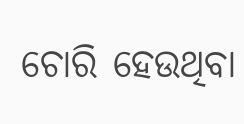ଚୋରି ହେଉଥିବା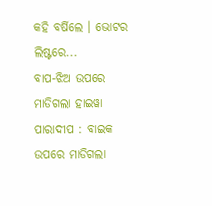କହି ବର୍ଷିଲେ । ଭୋଟର ଲିଷ୍ଟରେ...
ବାପ-ଝିଅ ଉପରେ ମାଡିଗଲା ହାଇୱା
ପାରାଦୀପ : ବାଇକ ଉପରେ ମାଡିଗଲା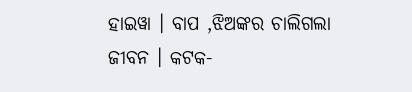ହାଇୱା । ବାପ ,ଝିଅଙ୍କର ଚାଲିଗଲା ଜୀବନ । କଟକ-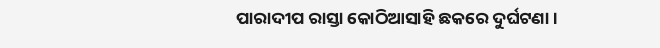ପାରାଦୀପ ରାସ୍ତା କୋଠିଆସାହି ଛକରେ ଦୁର୍ଘଟଣା ।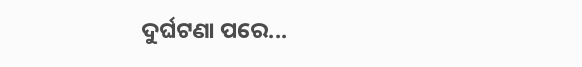ଦୁର୍ଘଟଣା ପରେ...